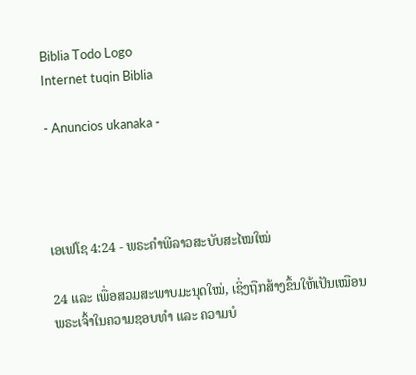Biblia Todo Logo
Internet tuqin Biblia

- Anuncios ukanaka -




ເອເຟໂຊ 4:24 - ພຣະຄຳພີລາວສະບັບສະໄໝໃໝ່

24 ແລະ ເພື່ອສວມສະພາບມະນຸດໃໝ່, ເຊິ່ງຖືກສ້າງຂຶ້ນໃຫ້ເປັນເໝືອນພຣະເຈົ້າໃນຄວາມຊອບທຳ ແລະ ຄວາມບໍ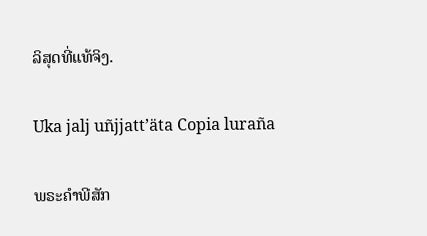ລິສຸດທີ່ແທ້ຈິງ.

Uka jalj uñjjattʼäta Copia luraña

ພຣະຄຳພີສັກ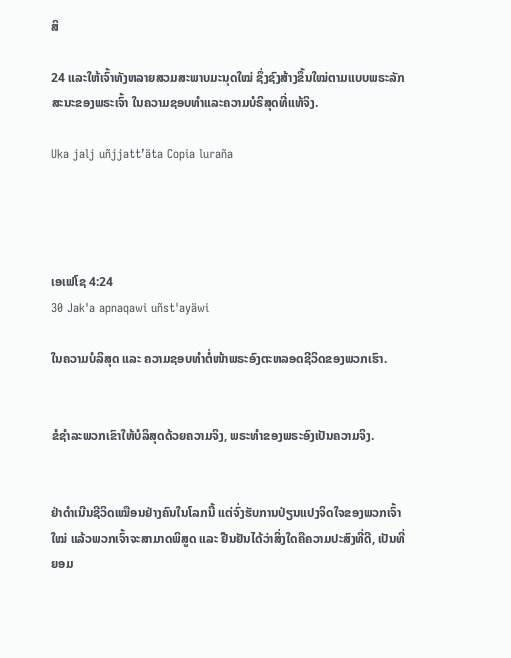ສິ

24 ແລະໃຫ້ເຈົ້າທັງຫລາຍສວມສະພາບມະນຸດໃໝ່ ຊຶ່ງຊົງສ້າງຂຶ້ນໃໝ່ຕາມແບບພຣະລັກສະນະຂອງພຣະເຈົ້າ ໃນຄວາມຊອບທຳແລະຄວາມບໍຣິສຸດທີ່ແທ້ຈິງ.

Uka jalj uñjjattʼäta Copia luraña




ເອເຟໂຊ 4:24
30 Jak'a apnaqawi uñst'ayäwi

ໃນຄວາມບໍລິສຸດ ແລະ ຄວາມຊອບທຳຕໍ່ໜ້າພຣະອົງຕະຫລອດຊີວິດຂອງພວກເຮົາ.


ຂໍຊຳລະພວກເຂົາໃຫ້ບໍລິສຸດດ້ວຍຄວາມຈິງ, ພຣະທຳຂອງພຣະອົງເປັນຄວາມຈິງ.


ຢ່າດຳເນີນຊີວິດເໝືອນຢ່າງຄົນໃນໂລກນີ້ ແຕ່ຈົ່ງຮັບການປ່ຽນແປງຈິດໃຈຂອງພວກເຈົ້າໃໝ່ ແລ້ວພວກເຈົ້າຈະສາມາດພິສູດ ແລະ ຢືນຢັນໄດ້ວ່າສິ່ງໃດຄືຄວາມປະສົງທີ່ດີ, ເປັນທີ່ຍອມ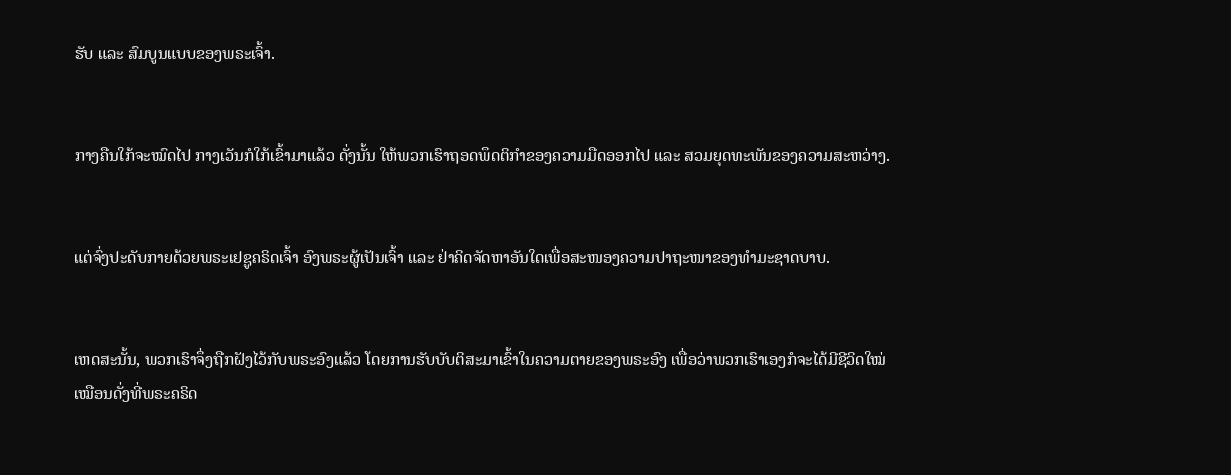ຮັບ ແລະ ສົມບູນແບບຂອງພຣະເຈົ້າ.


ກາງຄືນໃກ້ຈະໝົດໄປ ກາງເວັນກໍໃກ້ເຂົ້າມາແລ້ວ ດັ່ງນັ້ນ ໃຫ້ພວກເຮົາຖອດພຶດຕິກຳຂອງຄວາມມືດອອກໄປ ແລະ ສວມຍຸດທະພັນຂອງຄວາມສະຫວ່າງ.


ແຕ່ຈົ່ງປະດັບກາຍດ້ວຍພຣະເຢຊູຄຣິດເຈົ້າ ອົງພຣະຜູ້ເປັນເຈົ້າ ແລະ ຢ່າຄິດຈັດຫາອັນໃດເພື່ອສະໜອງຄວາມປາຖະໜາຂອງທຳມະຊາດບາບ.


ເຫດສະນັ້ນ, ພວກເຮົາຈຶ່ງຖືກຝັງໄວ້ກັບພຣະອົງແລ້ວ ໂດຍການຮັບບັບຕິສະມາເຂົ້າໃນຄວາມຕາຍຂອງພຣະອົງ ເພື່ອວ່າພວກເຮົາເອງກໍຈະໄດ້ມີຊີວິດໃໝ່ ເໝືອນດັ່ງທີ່ພຣະຄຣິດ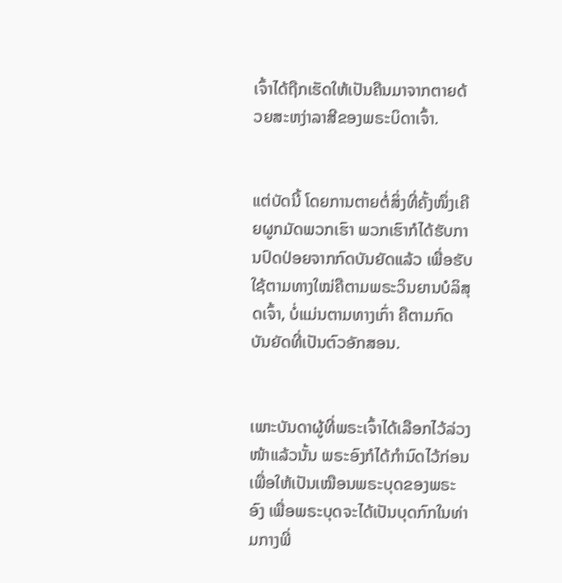ເຈົ້າໄດ້ຖືກເຮັດໃຫ້ເປັນຄືນມາຈາກຕາຍດ້ວຍສະຫງ່າລາສີຂອງພຣະບິດາເຈົ້າ.


ແຕ່ບັດນີ້ ໂດຍການຕາຍຕໍ່ສິ່ງທີ່ຄັ້ງໜຶ່ງເຄີຍຜູກມັດພວກເຮົາ ພວກເຮົາກໍໄດ້ຮັບການປົດປ່ອຍຈາກກົດບັນຍັດແລ້ວ ເພື່ອຮັບໃຊ້ຕາມທາງໃໝ່ຄືຕາມພຣະວິນຍານບໍລິສຸດເຈົ້າ, ບໍ່ແມ່ນຕາມທາງເກົ່າ ຄືຕາມກົດບັນຍັດທີ່ເປັນຕົວອັກສອນ.


ເພາະບັນດາຜູ້ທີ່ພຣະເຈົ້າໄດ້ເລືອກໄວ້ລ່ວງໜ້າແລ້ວນັ້ນ ພຣະອົງກໍໄດ້ກຳນົດໄວ້ກ່ອນເພື່ອໃຫ້ເປັນເໝືອນພຣະບຸດຂອງພຣະອົງ ເພື່ອພຣະບຸດຈະໄດ້ເປັນບຸດກົກໃນທ່າມກາງພີ່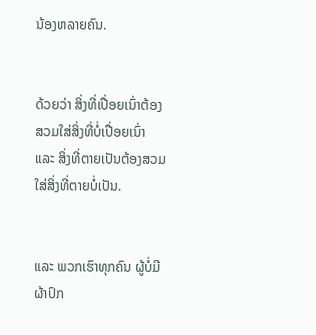ນ້ອງຫລາຍຄົນ.


ດ້ວຍວ່າ ສິ່ງທີ່ເປື່ອຍເນົ່າຕ້ອງສວມໃສ່ສິ່ງທີ່ບໍ່ເປື່ອຍເນົ່າ ແລະ ສິ່ງທີ່ຕາຍເປັນຕ້ອງສວມໃສ່ສິ່ງທີ່ຕາຍບໍ່ເປັນ.


ແລະ ພວກເຮົາທຸກຄົນ ຜູ້ບໍ່ມີຜ້າປົກ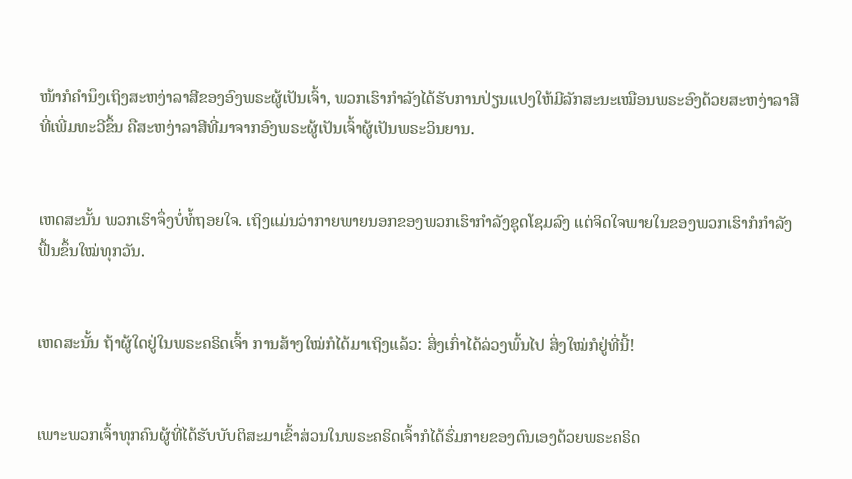ໜ້າກໍຄຳນຶງເຖິງສະຫງ່າລາສີຂອງອົງພຣະຜູ້ເປັນເຈົ້າ, ພວກເຮົາກຳລັງໄດ້ຮັບການປ່ຽນແປງໃຫ້ມີລັກສະນະເໝືອນພຣະອົງດ້ວຍສະຫງ່າລາສີທີ່ເພີ່ມທະວີຂຶ້ນ ຄືສະຫງ່າລາສີທີ່ມາຈາກອົງພຣະຜູ້ເປັນເຈົ້າຜູ້ເປັນພຣະວິນຍານ.


ເຫດສະນັ້ນ ພວກເຮົາຈຶ່ງບໍ່ທໍ້ຖອຍໃຈ. ເຖິງແມ່ນວ່າກາຍພາຍນອກຂອງພວກເຮົາກຳລັງຊຸດໂຊມລົງ ແຕ່ຈິດໃຈພາຍໃນຂອງພວກເຮົາກໍກຳລັງຟື້ນຂຶ້ນໃໝ່ທຸກວັນ.


ເຫດສະນັ້ນ ຖ້າຜູ້ໃດຢູ່ໃນພຣະຄຣິດເຈົ້າ ການສ້າງໃໝ່ກໍໄດ້ມາເຖິງແລ້ວ: ສິ່ງເກົ່າໄດ້ລ່ວງພົ້ນໄປ ສິ່ງໃໝ່ກໍຢູ່ທີ່ນີ້!


ເພາະພວກເຈົ້າທຸກຄົນຜູ້ທີ່ໄດ້ຮັບບັບຕິສະມາເຂົ້າສ່ວນໃນພຣະຄຣິດເຈົ້າກໍໄດ້ຮົ່ມກາຍຂອງຕົນເອງດ້ວຍພຣະຄຣິດ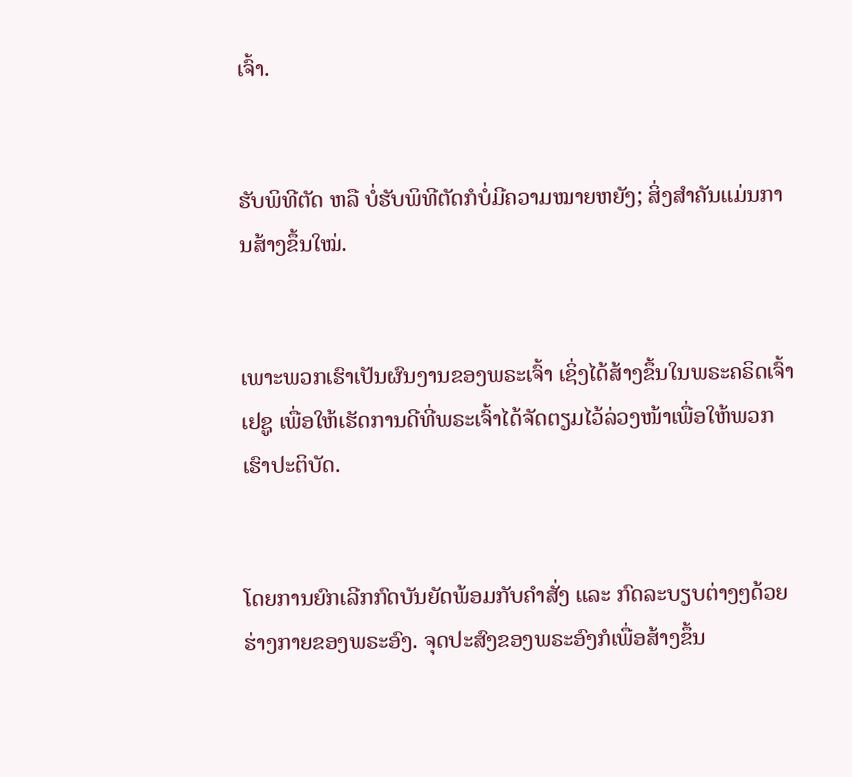ເຈົ້າ.


ຮັບພິທີຕັດ ຫລື ບໍ່ຮັບພິທີຕັດກໍບໍ່ມີຄວາມໝາຍຫຍັງ; ສິ່ງສຳຄັນແມ່ນການສ້າງຂຶ້ນໃໝ່.


ເພາະພວກເຮົາເປັນຜົນງານຂອງພຣະເຈົ້າ ເຊິ່ງໄດ້ສ້າງຂຶ້ນໃນພຣະຄຣິດເຈົ້າເຢຊູ ເພື່ອໃຫ້ເຮັດການດີທີ່ພຣະເຈົ້າໄດ້ຈັດຕຽມໄວ້ລ່ວງໜ້າເພື່ອໃຫ້ພວກເຮົາປະຕິບັດ.


ໂດຍການຍົກເລີກກົດບັນຍັດພ້ອມກັບຄຳສັ່ງ ແລະ ກົດລະບຽບຕ່າງໆດ້ວຍຮ່າງກາຍຂອງພຣະອົງ. ຈຸດປະສົງຂອງພຣະອົງກໍເພື່ອສ້າງຂຶ້ນ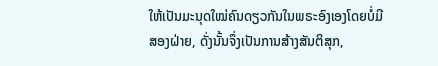ໃຫ້ເປັນມະນຸດໃໝ່ຄົນດຽວກັນໃນພຣະອົງເອງໂດຍບໍ່ມີສອງຝ່າຍ, ດັ່ງນັ້ນຈຶ່ງເປັນການສ້າງສັນຕິສຸກ,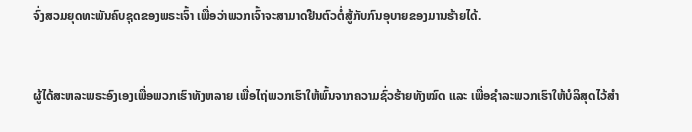ຈົ່ງສວມຍຸດທະພັນຄົບຊຸດຂອງພຣະເຈົ້າ ເພື່ອວ່າພວກເຈົ້າຈະສາມາດຢືນຕົວຕໍ່ສູ້ກັບກົນອຸບາຍຂອງມານຮ້າຍໄດ້.


ຜູ້ໄດ້ສະຫລະພຣະອົງເອງເພື່ອພວກເຮົາທັງຫລາຍ ເພື່ອໄຖ່ພວກເຮົາໃຫ້ພົ້ນຈາກຄວາມຊົ່ວຮ້າຍທັງໝົດ ແລະ ເພື່ອຊຳລະພວກເຮົາໃຫ້ບໍລິສຸດໄວ້ສຳ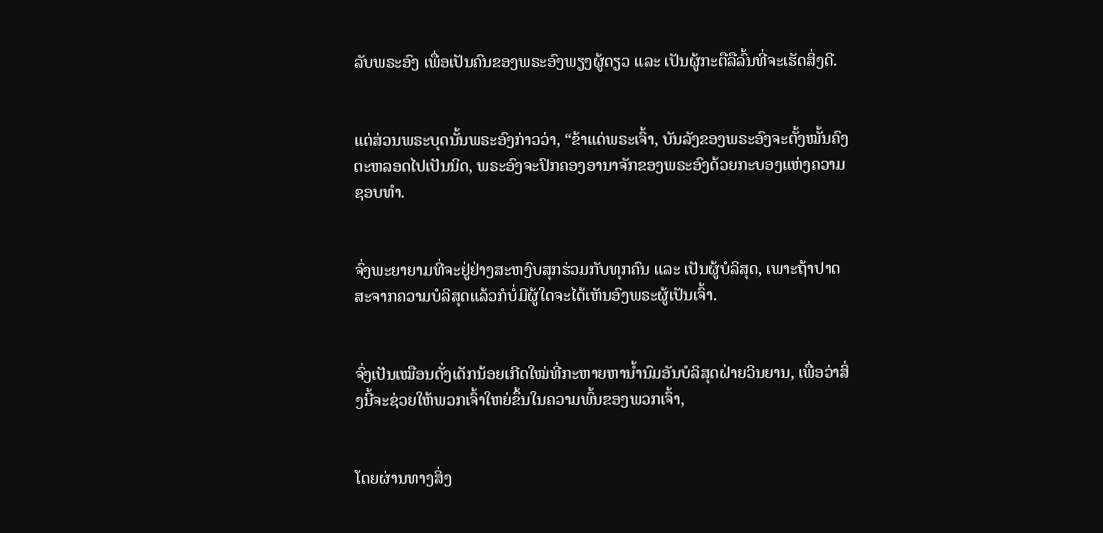ລັບພຣະອົງ ເພື່ອເປັນຄົນຂອງພຣະອົງພຽງຜູ້ດຽວ ແລະ ເປັນຜູ້ກະຕືລືລົ້ນທີ່ຈະເຮັດສິ່ງດີ.


ແຕ່ສ່ວນພຣະບຸດນັ້ນພຣະອົງກ່າວວ່າ, “ຂ້າແດ່ພຣະເຈົ້າ, ບັນລັງຂອງພຣະອົງຈະຕັ້ງໝັ້ນຄົງຕະຫລອດໄປເປັນນິດ, ພຣະອົງຈະປົກຄອງອານາຈັກຂອງພຣະອົງດ້ວຍກະບອງແຫ່ງຄວາມຊອບທຳ.


ຈົ່ງພະຍາຍາມທີ່ຈະຢູ່ຢ່າງສະຫງົບສຸກຮ່ວມກັບທຸກຄົນ ແລະ ເປັນຜູ້ບໍລິສຸດ, ເພາະຖ້າປາດສະຈາກຄວາມບໍລິສຸດແລ້ວກໍບໍ່ມີຜູ້ໃດຈະໄດ້ເຫັນອົງພຣະຜູ້ເປັນເຈົ້າ.


ຈົ່ງເປັນເໝືອນດັ່ງເດັກນ້ອຍເກີດໃໝ່ທີ່ກະຫາຍຫານ້ຳນົມອັນບໍລິສຸດຝ່າຍວິນຍານ, ເພື່ອວ່າສິ່ງນີ້ຈະຊ່ວຍໃຫ້ພວກເຈົ້າໃຫຍ່ຂຶ້ນໃນຄວາມພົ້ນຂອງພວກເຈົ້າ,


ໂດຍຜ່ານທາງສິ່ງ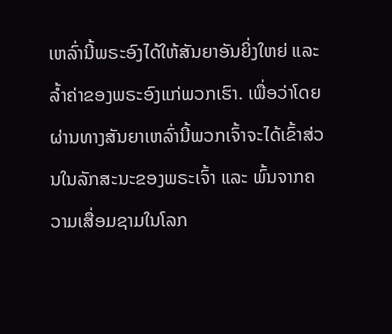ເຫລົ່ານີ້ພຣະອົງໄດ້ໃຫ້ສັນຍາອັນຍິ່ງໃຫຍ່ ແລະ ລ້ຳຄ່າຂອງພຣະອົງແກ່ພວກເຮົາ. ເພື່ອວ່າໂດຍຜ່ານທາງສັນຍາເຫລົ່ານີ້ພວກເຈົ້າຈະໄດ້ເຂົ້າສ່ວນໃນລັກສະນະຂອງພຣະເຈົ້າ ແລະ ພົ້ນຈາກຄວາມເສື່ອມຊາມໃນໂລກ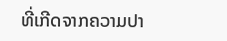ທີ່ເກີດຈາກຄວາມປາ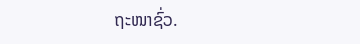ຖະໜາຊົ່ວ.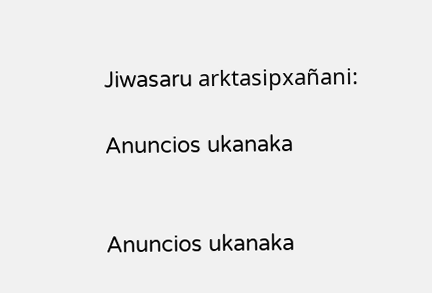Jiwasaru arktasipxañani:

Anuncios ukanaka


Anuncios ukanaka